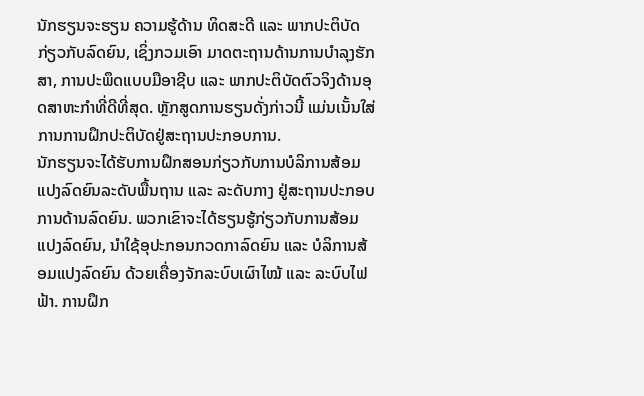ນັກຮຽນຈະຮຽນ ຄວາມຮູ້ດ້ານ ທິດສະດີ ແລະ ພາກປະຕິບັດກ່ຽວກັບລົດຍົນ, ເຊິ່ງກວມເອົາ ມາດຕະຖານດ້ານການບໍາລຸງຮັກສາ, ການປະພຶດແບບມືອາຊີບ ແລະ ພາກປະຕິບັດຕົວຈິງດ້ານອຸດສາຫະກໍາທີ່ດີທີ່ສຸດ. ຫຼັກສູດການຮຽນດັ່ງກ່າວນີ້ ແມ່ນເນັ້ນໃສ່ການການຝຶກປະຕິບັດຢູ່ສະຖານປະກອບການ.
ນັກຮຽນຈະໄດ້ຮັບການຝຶກສອນກ່ຽວກັບການບໍລິການສ້ອມແປງລົດຍົນລະດັບພື້ນຖານ ແລະ ລະດັບກາງ ຢູ່ສະຖານປະກອບການດ້ານລົດຍົນ. ພວກເຂົາຈະໄດ້ຮຽນຮູ້ກ່ຽວກັບການສ້ອມແປງລົດຍົນ, ນໍາໃຊ້ອຸປະກອນກວດກາລົດຍົນ ແລະ ບໍລິການສ້ອມແປງລົດຍົນ ດ້ວຍເຄື່ອງຈັກລະບົບເຜົາໄໝ້ ແລະ ລະບົບໄຟຟ້າ. ການຝຶກ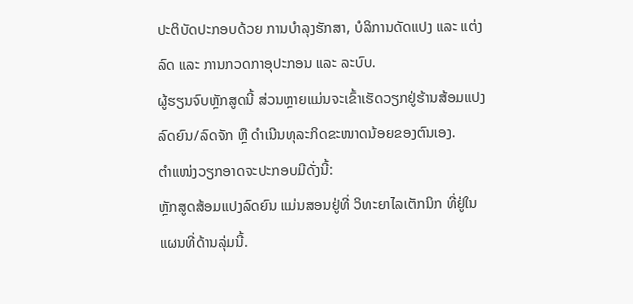ປະຕິບັດປະກອບດ້ວຍ ການບໍາລຸງຮັກສາ, ບໍລິການດັດແປງ ແລະ ແຕ່ງລົດ ແລະ ການກວດກາອຸປະກອນ ແລະ ລະບົບ.
ຜູ້ຮຽນຈົບຫຼັກສູດນີ້ ສ່ວນຫຼາຍແມ່ນຈະເຂົ້າເຮັດວຽກຢູ່ຮ້ານສ້ອມແປງ ລົດຍົນ/ລົດຈັກ ຫຼື ດໍາເນີນທຸລະກິດຂະໜາດນ້ອຍຂອງຕົນເອງ.
ຕໍາແໜ່ງວຽກອາດຈະປະກອບມີດັ່ງນີ້:
ຫຼັກສູດສ້ອມແປງລົດຍົນ ແມ່ນສອນຢູ່ທີ່ ວິທະຍາໄລເຕັກນິກ ທີ່ຢູ່ໃນແຜນທີ່ດ້ານລຸ່ມນີ້.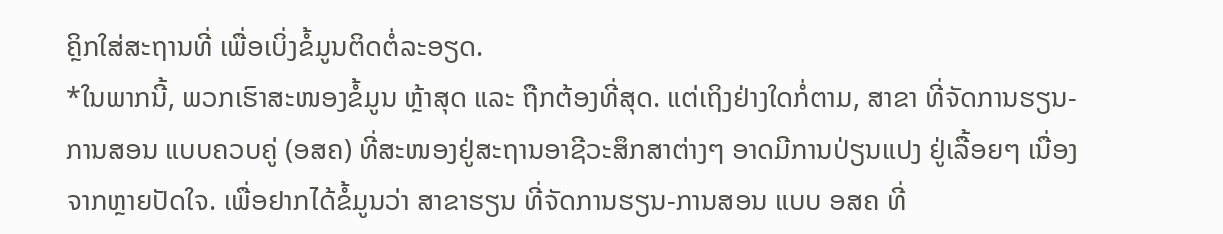ຄຼິກໃສ່ສະຖານທີ່ ເພື່ອເບິ່ງຂໍ້ມູນຕິດຕໍ່ລະອຽດ.
*ໃນພາກນີ້, ພວກເຮົາສະໜອງຂໍ້ມູນ ຫຼ້າສຸດ ແລະ ຖືກຕ້ອງທີ່ສຸດ. ແຕ່ເຖິງຢ່າງໃດກໍ່ຕາມ, ສາຂາ ທີ່ຈັດການຮຽນ-ການສອນ ແບບຄວບຄູ່ (ອສຄ) ທີ່ສະໜອງຢູ່ສະຖານອາຊີວະສຶກສາຕ່າງໆ ອາດມີການປ່ຽນແປງ ຢູ່ເລື້ອຍໆ ເນື່ອງຈາກຫຼາຍປັດໃຈ. ເພື່ອຢາກໄດ້ຂໍ້ມູນວ່າ ສາຂາຮຽນ ທີ່ຈັດການຮຽນ-ການສອນ ແບບ ອສຄ ທີ່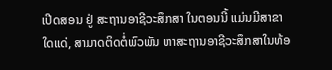ເປີດສອນ ຢູ່ ສະຖານອາຊີວະສຶກສາ ໃນຕອນນີ້ ແມ່ນມີສາຂາໃດແດ່, ສາມາດຕິດຕໍ່ພົວພັນ ຫາສະຖານອາຊີວະສຶກສາໃນທ້ອ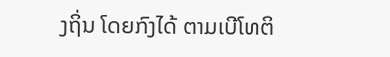ງຖິ່ນ ໂດຍກົງໄດ້ ຕາມເບີໂທຕິ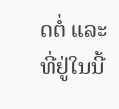ດຕໍ່ ແລະ ທີ່ຢູ່ໃນນີ້